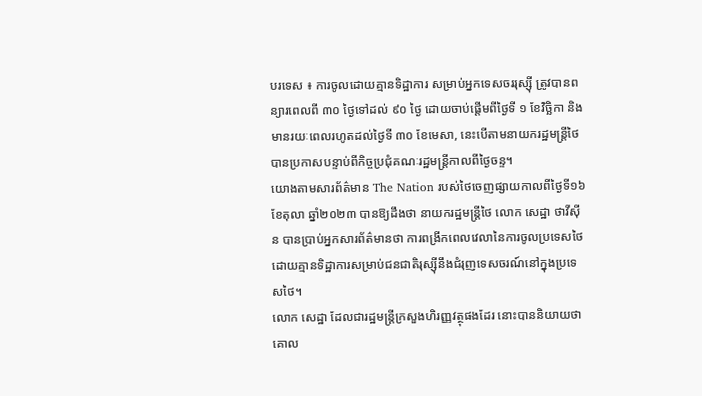បរទេស ៖ ការចូលដោយគ្មានទិដ្ឋាការ សម្រាប់អ្នកទេសចររុស្ស៊ី ត្រូវបានពន្យារពេលពី ៣០ ថ្ងៃទៅដល់ ៩០ ថ្ងៃ ដោយចាប់ផ្តើមពីថ្ងៃទី ១ ខែវិច្ឆិកា និងមានរយៈពេលរហូតដល់ថ្ងៃទី ៣០ ខែមេសា, នេះបើតាមនាយករដ្ឋមន្ត្រីថៃ បានប្រកាសបន្ទាប់ពីកិច្ចប្រជុំគណៈរដ្ឋមន្ត្រីកាលពីថ្ងៃចន្ទ។
យោងតាមសារព័ត៌មាន The Nation របស់ថៃចេញផ្សាយកាលពីថ្ងៃទី១៦ ខែតុលា ឆ្នាំ២០២៣ បានឱ្យដឹងថា នាយករដ្ឋមន្ត្រីថៃ លោក សេដ្ឋា ថាវីស៊ីន បានប្រាប់អ្នកសារព័ត៌មានថា ការពង្រីកពេលវេលានៃការចូលប្រទេសថៃ ដោយគ្មានទិដ្ឋាការសម្រាប់ជនជាតិរុស្ស៊ីនឹងជំរុញទេសចរណ៍នៅក្នុងប្រទេសថៃ។
លោក សេដ្ឋា ដែលជារដ្ឋមន្ត្រីក្រសួងហិរញ្ញវត្ថុផងដែរ នោះបាននិយាយថា គោល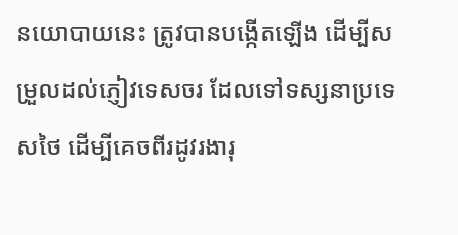នយោបាយនេះ ត្រូវបានបង្កើតឡើង ដើម្បីសម្រួលដល់ភ្ញៀវទេសចរ ដែលទៅទស្សនាប្រទេសថៃ ដើម្បីគេចពីរដូវរងារុ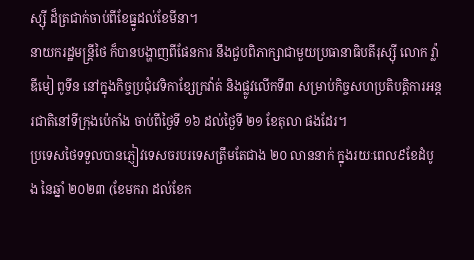ស្ស៊ី ដ៏ត្រជាក់ចាប់ពីខែធ្នូដល់ខែមីនា។
នាយករដ្ឋមន្ត្រីថៃ ក៏បានបង្ហាញពីផែនការ នឹងជួបពិភាក្សាជាមួយប្រធានាធិបតីរុស្ស៊ី លោក វ្ល៉ាឌីមៀ ពូទីន នៅក្នុងកិច្ចប្រជុំវេទិកាខ្សែក្រវ៉ាត់ និងផ្លូវលើកទី៣ សម្រាប់កិច្ចសហប្រតិបត្តិការអន្តរជាតិនៅទីក្រុងប៉េកាំង ចាប់ពីថ្ងៃទី ១៦ ដល់ថ្ងៃទី ២១ ខែតុលា ផងដែរ។
ប្រទេសថៃទទួលបានភ្ញៀវទេសចរបរទេសត្រឹមតែជាង ២០ លាននាក់ ក្នុងរយៈពេល៩ខែដំបូង នៃឆ្នាំ ២០២៣ (ខែមករា ដល់ខែក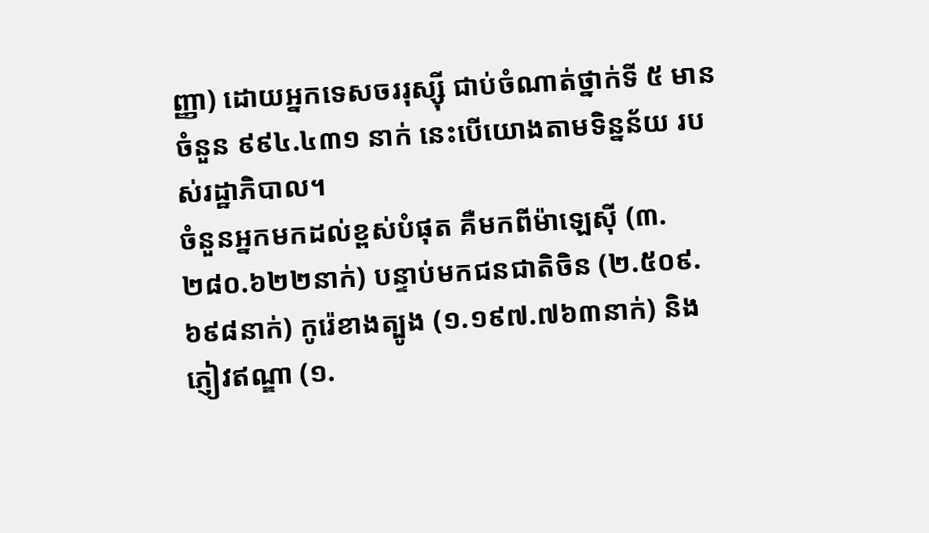ញ្ញា) ដោយអ្នកទេសចររុស្ស៊ី ជាប់ចំណាត់ថ្នាក់ទី ៥ មានចំនួន ៩៩៤.៤៣១ នាក់ នេះបើយោងតាមទិន្នន័យ របស់រដ្ឋាភិបាល។
ចំនួនអ្នកមកដល់ខ្ពស់បំផុត គឺមកពីម៉ាឡេស៊ី (៣.២៨០.៦២២នាក់) បន្ទាប់មកជនជាតិចិន (២.៥០៩.៦៩៨នាក់) កូរ៉េខាងត្បូង (១.១៩៧.៧៦៣នាក់) និងភ្ញៀវឥណ្ឌា (១.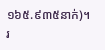១៦៥.៩៣៥នាក់)។
រ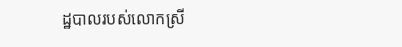ដ្ឋបាលរបស់លោកស្រី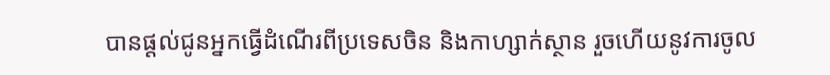បានផ្តល់ជូនអ្នកធ្វើដំណើរពីប្រទេសចិន និងកាហ្សាក់ស្ថាន រួចហើយនូវការចូល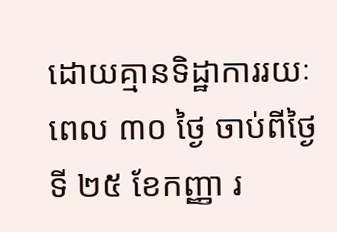ដោយគ្មានទិដ្ឋាការរយៈពេល ៣០ ថ្ងៃ ចាប់ពីថ្ងៃទី ២៥ ខែកញ្ញា រ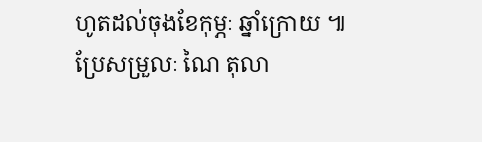ហូតដល់ចុងខែកុម្ភៈ ឆ្នាំក្រោយ ៕
ប្រែសម្រួលៈ ណៃ តុលា